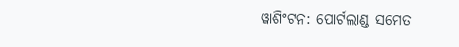ୱାଶିଂଟନ: ପୋର୍ଟଲାଣ୍ଡ ସମେତ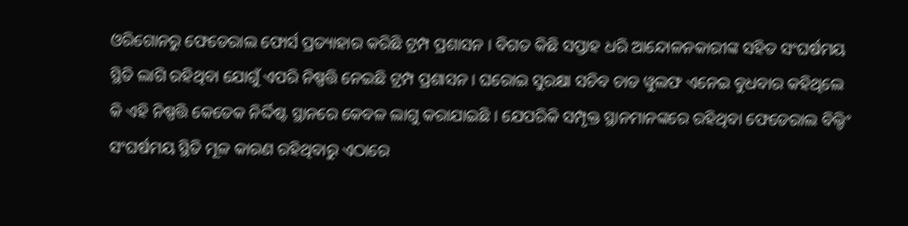ଓରିଗୋନରୁ ଫେଡେରାଲ ଫୋର୍ସ ପ୍ରତ୍ୟାହାର କରିଛି ଟ୍ରମ୍ପ ପ୍ରଶାସନ । ବିଗତ କିଛି ସପ୍ତାହ ଧରି ଆନ୍ଦୋଳନକାରୀଙ୍କ ସହିତ ସଂଘର୍ଷମୟ ସ୍ଥିତି ଲାଗି ରହିଥିବା ଯୋଗୁଁ ଏପରି ନିଷ୍ପତ୍ତି ନେଇଛି ଟ୍ରମ୍ପ ପ୍ରଶାସନ । ଘରୋଇ ସୁରକ୍ଷା ସଚିବ ଚାଡ ୱୁଲଫ ଏନେଇ ବୁଧବାର କହିଥିଲେ କି ଏହି ନିଷ୍ପତ୍ତି କେତେକ ନିର୍ଦ୍ଦିଷ୍ଟ ସ୍ଥାନରେ କେବଳ ଲାଗୁ କରାଯାଇଛି । ଯେପରିକି ସମ୍ପୃକ୍ତ ସ୍ଥାନମାନଙ୍କରେ ରହିଥିବା ଫେଡେରାଲ ବିଲ୍ଡିଂ ସଂଘର୍ଷମୟ ସ୍ଥିତି ମୂଳ କାରଣ ରହିଥିବାରୁ ଏଠାରେ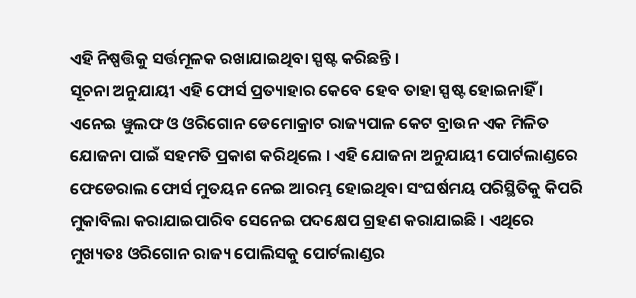ଏହି ନିଷ୍ପତ୍ତିକୁ ସର୍ତ୍ତମୂଳକ ରଖାଯାଇଥିବା ସ୍ପଷ୍ଟ କରିଛନ୍ତି ।
ସୂଚନା ଅନୁଯାୟୀ ଏହି ଫୋର୍ସ ପ୍ରତ୍ୟାହାର କେବେ ହେବ ତାହା ସ୍ପଷ୍ଟ ହୋଇନାହିଁ । ଏନେଇ ୱୁଲଫ ଓ ଓରିଗୋନ ଡେମୋକ୍ରାଟ ରାଜ୍ୟପାଳ କେଟ ବ୍ରାଉନ ଏକ ମିଳିତ ଯୋଜନା ପାଇଁ ସହମତି ପ୍ରକାଶ କରିଥିଲେ । ଏହି ଯୋଜନା ଅନୁଯାୟୀ ପୋର୍ଟଲାଣ୍ଡରେ ଫେଡେରାଲ ଫୋର୍ସ ମୁତୟନ ନେଇ ଆରମ୍ଭ ହୋଇଥିବା ସଂଘର୍ଷମୟ ପରିସ୍ଥିତିକୁ କିପରି ମୁକାବିଲା କରାଯାଇପାରିବ ସେନେଇ ପଦକ୍ଷେପ ଗ୍ରହଣ କରାଯାଇଛି । ଏଥିରେ ମୁଖ୍ୟତଃ ଓରିଗୋନ ରାଜ୍ୟ ପୋଲିସକୁ ପୋର୍ଟଲାଣ୍ଡର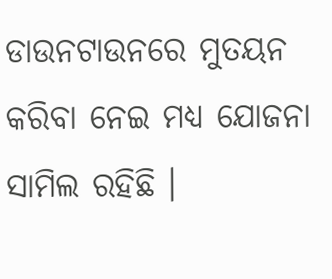ଡାଉନଟାଉନରେ ମୁତୟନ କରିବା ନେଇ ମଧ୍ୟ ଯୋଜନା ସାମିଲ ରହିଛି ।